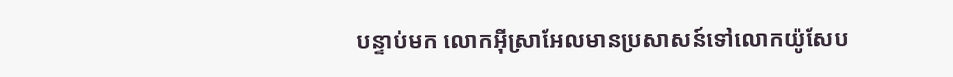បន្ទាប់មក លោកអ៊ីស្រាអែលមានប្រសាសន៍ទៅលោកយ៉ូសែប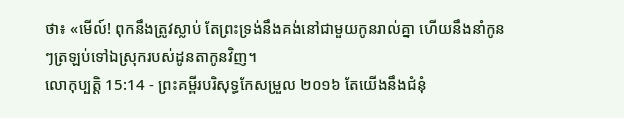ថា៖ «មើល៍! ពុកនឹងត្រូវស្លាប់ តែព្រះទ្រង់នឹងគង់នៅជាមួយកូនរាល់គ្នា ហើយនឹងនាំកូនៗត្រឡប់ទៅឯស្រុករបស់ដូនតាកូនវិញ។
លោកុប្បត្តិ 15:14 - ព្រះគម្ពីរបរិសុទ្ធកែសម្រួល ២០១៦ តែយើងនឹងជំនុំ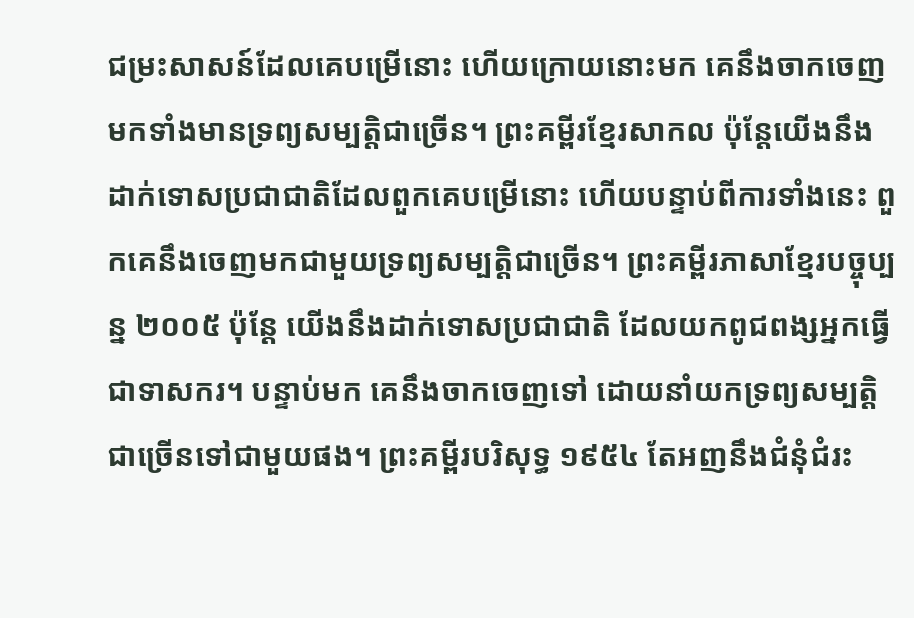ជម្រះសាសន៍ដែលគេបម្រើនោះ ហើយក្រោយនោះមក គេនឹងចាកចេញមកទាំងមានទ្រព្យសម្បត្តិជាច្រើន។ ព្រះគម្ពីរខ្មែរសាកល ប៉ុន្តែយើងនឹងដាក់ទោសប្រជាជាតិដែលពួកគេបម្រើនោះ ហើយបន្ទាប់ពីការទាំងនេះ ពួកគេនឹងចេញមកជាមួយទ្រព្យសម្បត្តិជាច្រើន។ ព្រះគម្ពីរភាសាខ្មែរបច្ចុប្បន្ន ២០០៥ ប៉ុន្តែ យើងនឹងដាក់ទោសប្រជាជាតិ ដែលយកពូជពង្សអ្នកធ្វើជាទាសករ។ បន្ទាប់មក គេនឹងចាកចេញទៅ ដោយនាំយកទ្រព្យសម្បត្តិជាច្រើនទៅជាមួយផង។ ព្រះគម្ពីរបរិសុទ្ធ ១៩៥៤ តែអញនឹងជំនុំជំរះ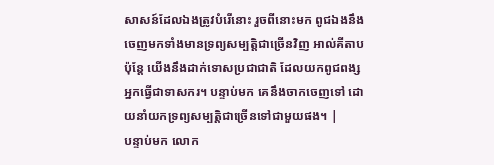សាសន៍ដែលឯងត្រូវបំរើនោះ រួចពីនោះមក ពូជឯងនឹងចេញមកទាំងមានទ្រព្យសម្បត្តិជាច្រើនវិញ អាល់គីតាប ប៉ុន្តែ យើងនឹងដាក់ទោសប្រជាជាតិ ដែលយកពូជពង្សអ្នកធ្វើជាទាសករ។ បន្ទាប់មក គេនឹងចាកចេញទៅ ដោយនាំយកទ្រព្យសម្បត្តិជាច្រើនទៅជាមួយផង។ |
បន្ទាប់មក លោក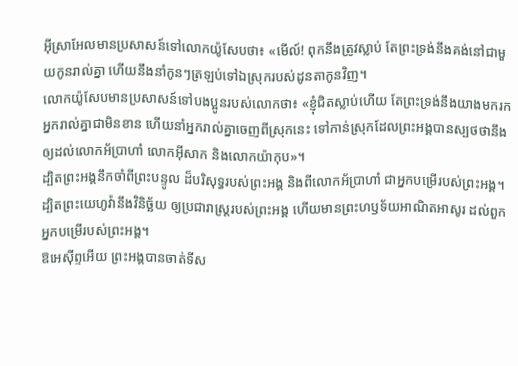អ៊ីស្រាអែលមានប្រសាសន៍ទៅលោកយ៉ូសែបថា៖ «មើល៍! ពុកនឹងត្រូវស្លាប់ តែព្រះទ្រង់នឹងគង់នៅជាមួយកូនរាល់គ្នា ហើយនឹងនាំកូនៗត្រឡប់ទៅឯស្រុករបស់ដូនតាកូនវិញ។
លោកយ៉ូសែបមានប្រសាសន៍ទៅបងប្អូនរបស់លោកថា៖ «ខ្ញុំជិតស្លាប់ហើយ តែព្រះទ្រង់នឹងយាងមករកអ្នករាល់គ្នាជាមិនខាន ហើយនាំអ្នករាល់គ្នាចេញពីស្រុកនេះ ទៅកាន់ស្រុកដែលព្រះអង្គបានស្បថថានឹងឲ្យដល់លោកអ័ប្រាហាំ លោកអ៊ីសាក និងលោកយ៉ាកុប»។
ដ្បិតព្រះអង្គនឹកចាំពីព្រះបន្ទូល ដ៏បរិសុទ្ធរបស់ព្រះអង្គ និងពីលោកអ័ប្រាហាំ ជាអ្នកបម្រើរបស់ព្រះអង្គ។
ដ្បិតព្រះយេហូវ៉ានឹងវិនិច្ឆ័យ ឲ្យប្រជារាស្ត្ររបស់ព្រះអង្គ ហើយមានព្រះហឫទ័យអាណិតអាសូរ ដល់ពួកអ្នកបម្រើរបស់ព្រះអង្គ។
ឱអេស៊ីព្ទអើយ ព្រះអង្គបានចាត់ទីស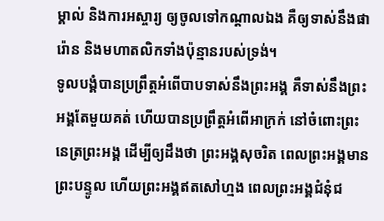ម្គាល់ និងការអស្ចារ្យ ឲ្យចូលទៅកណ្ដាលឯង គឺឲ្យទាស់នឹងផារ៉ោន និងមហាតលិកទាំងប៉ុន្មានរបស់ទ្រង់។
ទូលបង្គំបានប្រព្រឹត្តអំពើបាបទាស់នឹងព្រះអង្គ គឺទាស់នឹងព្រះអង្គតែមួយគត់ ហើយបានប្រព្រឹត្តអំពើអាក្រក់ នៅចំពោះព្រះនេត្រព្រះអង្គ ដើម្បីឲ្យដឹងថា ព្រះអង្គសុចរិត ពេលព្រះអង្គមានព្រះបន្ទូល ហើយព្រះអង្គឥតសៅហ្មង ពេលព្រះអង្គជំនុំជ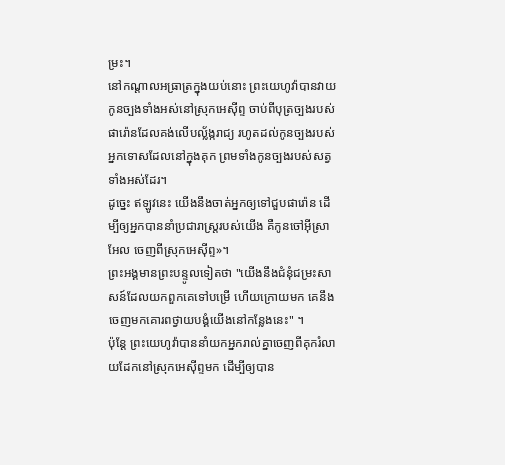ម្រះ។
នៅកណ្ដាលអធ្រាត្រក្នុងយប់នោះ ព្រះយេហូវ៉ាបានវាយកូនច្បងទាំងអស់នៅស្រុកអេស៊ីព្ទ ចាប់ពីបុត្រច្បងរបស់ផារ៉ោនដែលគង់លើបល្ល័ង្ករាជ្យ រហូតដល់កូនច្បងរបស់អ្នកទោសដែលនៅក្នុងគុក ព្រមទាំងកូនច្បងរបស់សត្វទាំងអស់ដែរ។
ដូច្នេះ ឥឡូវនេះ យើងនឹងចាត់អ្នកឲ្យទៅជួបផារ៉ោន ដើម្បីឲ្យអ្នកបាននាំប្រជារាស្ត្ររបស់យើង គឺកូនចៅអ៊ីស្រាអែល ចេញពីស្រុកអេស៊ីព្ទ»។
ព្រះអង្គមានព្រះបន្ទូលទៀតថា "យើងនឹងជំនុំជម្រះសាសន៍ដែលយកពួកគេទៅបម្រើ ហើយក្រោយមក គេនឹងចេញមកគោរពថ្វាយបង្គំយើងនៅកន្លែងនេះ" ។
ប៉ុន្ដែ ព្រះយេហូវ៉ាបាននាំយកអ្នករាល់គ្នាចេញពីគុករំលាយដែកនៅស្រុកអេស៊ីព្ទមក ដើម្បីឲ្យបាន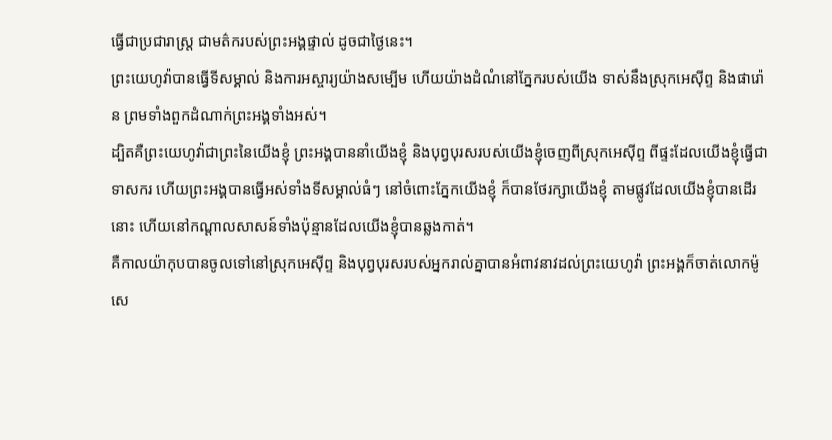ធ្វើជាប្រជារាស្ត្រ ជាមត៌ករបស់ព្រះអង្គផ្ទាល់ ដូចជាថ្ងៃនេះ។
ព្រះយេហូវ៉ាបានធ្វើទីសម្គាល់ និងការអស្ចារ្យយ៉ាងសម្បើម ហើយយ៉ាងដំណំនៅភ្នែករបស់យើង ទាស់នឹងស្រុកអេស៊ីព្ទ និងផារ៉ោន ព្រមទាំងពួកដំណាក់ព្រះអង្គទាំងអស់។
ដ្បិតគឺព្រះយេហូវ៉ាជាព្រះនៃយើងខ្ញុំ ព្រះអង្គបាននាំយើងខ្ញុំ និងបុព្វបុរសរបស់យើងខ្ញុំចេញពីស្រុកអេស៊ីព្ទ ពីផ្ទះដែលយើងខ្ញុំធ្វើជាទាសករ ហើយព្រះអង្គបានធ្វើអស់ទាំងទីសម្គាល់ធំៗ នៅចំពោះភ្នែកយើងខ្ញុំ ក៏បានថែរក្សាយើងខ្ញុំ តាមផ្លូវដែលយើងខ្ញុំបានដើរនោះ ហើយនៅកណ្ដាលសាសន៍ទាំងប៉ុន្មានដែលយើងខ្ញុំបានឆ្លងកាត់។
គឺកាលយ៉ាកុបបានចូលទៅនៅស្រុកអេស៊ីព្ទ និងបុព្វបុរសរបស់អ្នករាល់គ្នាបានអំពាវនាវដល់ព្រះយេហូវ៉ា ព្រះអង្គក៏ចាត់លោកម៉ូសេ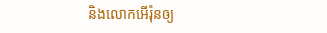និងលោកអើរ៉ុនឲ្យ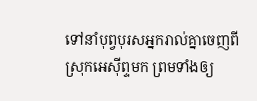ទៅនាំបុព្វបុរសអ្នករាល់គ្នាចេញពីស្រុកអេស៊ីព្ទមក ព្រមទាំងឲ្យ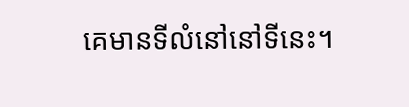គេមានទីលំនៅនៅទីនេះ។